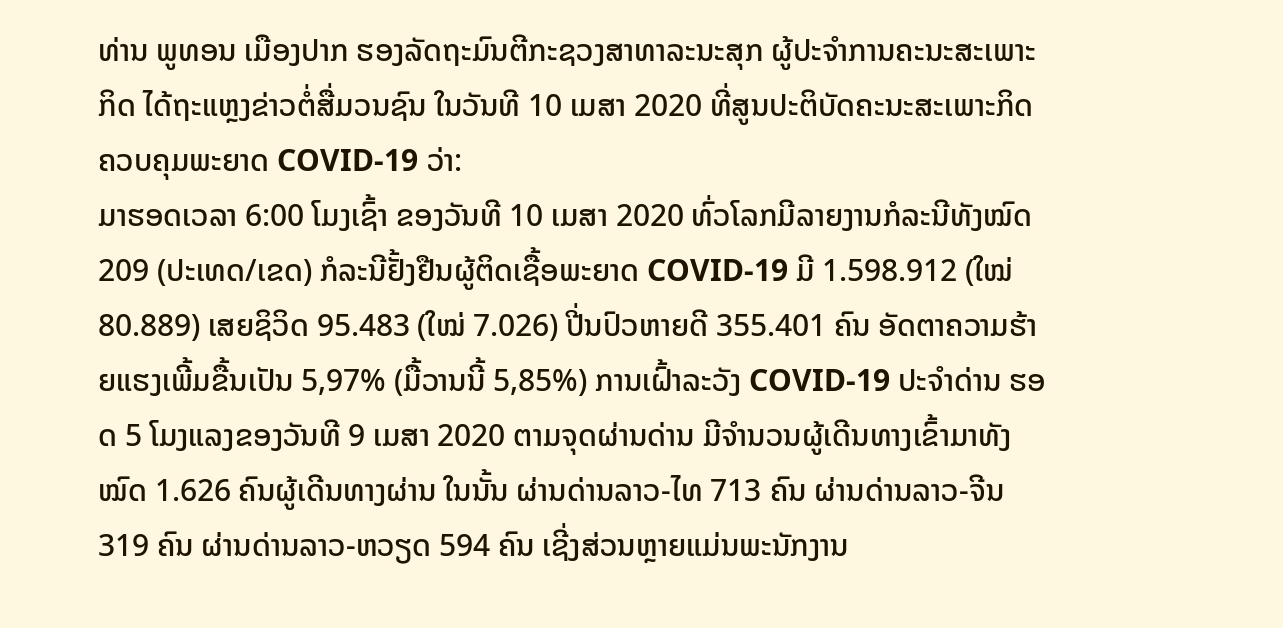ທ່ານ ພູທອນ ເມືອງປາກ ຮອງລັດຖະມົນຕີກະຊວງສາທາລະນະສຸກ ຜູ້ປະຈຳການຄະນະສະເພາະກິດ ໄດ້ຖະແຫຼງຂ່າວຕໍ່ສື່ມວນຊົນ ໃນວັນທີ 10 ເມສາ 2020 ທີ່ສູນປະຕິບັດຄະນະສະເພາະກິດ ຄວບຄຸມພະຍາດ COVID-19 ວ່າ:
ມາຮອດເວລາ 6:00 ໂມງເຊົ້າ ຂອງວັນທີ 10 ເມສາ 2020 ທົ່ວໂລກມີລາຍງານກໍລະນີທັງໝົດ 209 (ປະເທດ/ເຂດ) ກໍລະນີຢັ້ງຢືນຜູ້ຕິດເຊື້ອພະຍາດ COVID-19 ມີ 1.598.912 (ໃໝ່ 80.889) ເສຍຊິວິດ 95.483 (ໃໝ່ 7.026) ປີ່ນປົວຫາຍດີ 355.401 ຄົນ ອັດຕາຄວາມຮ້າຍແຮງເພີ້ມຂື້ນເປັນ 5,97% (ມື້ວານນີ້ 5,85%) ການເຝົ້າລະວັງ COVID-19 ປະຈຳດ່ານ ຮອດ 5 ໂມງແລງຂອງວັນທີ 9 ເມສາ 2020 ຕາມຈຸດຜ່ານດ່ານ ມີຈຳນວນຜູ້ເດີນທາງເຂົ້າມາທັງໝົດ 1.626 ຄົນຜູ້ເດີນທາງຜ່ານ ໃນນັ້ນ ຜ່ານດ່ານລາວ-ໄທ 713 ຄົນ ຜ່ານດ່ານລາວ-ຈີນ 319 ຄົນ ຜ່ານດ່ານລາວ-ຫວຽດ 594 ຄົນ ເຊີ່ງສ່ວນຫຼາຍແມ່ນພະນັກງານ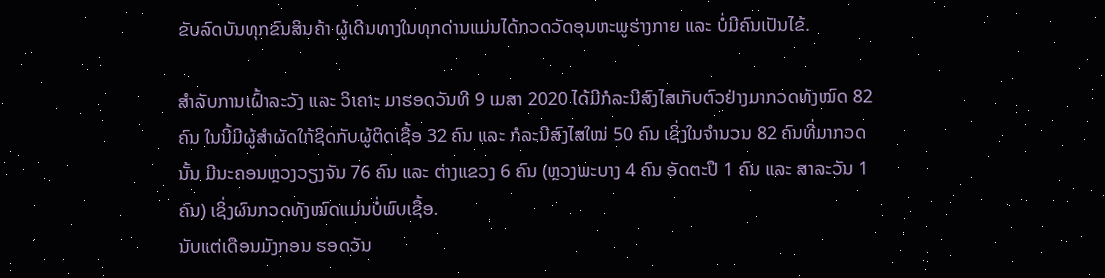ຂັບລົດບັນທຸກຂົນສິນຄ້າ ຜູ້ເດີນທາງໃນທຸກດ່ານແມ່ນໄດ້ກວດວັດອຸນຫະພູຮ່າງກາຍ ແລະ ບໍ່ມີຄົນເປັນໄຂ້.

ສຳລັບການເຝົ້າລະວັງ ແລະ ວິເຄາະ ມາຮອດວັນທີ 9 ເມສາ 2020 ໄດ້ມີກໍລະນີສົງໄສເກັບຕົວຢ່າງມາກວດທັງໝົດ 82 ຄົນ ໃນນີ້ມີຜູ້ສຳຜັດໃກ້ຊິດກັບຜູ້ຕິດເຊື້ອ 32 ຄົນ ແລະ ກໍລະນີສົງໄສໃໝ່ 50 ຄົນ ເຊິ່ງໃນຈຳນວນ 82 ຄົນທີ່ມາກວດນັ້ນ ມີນະຄອນຫຼວງວຽງຈັນ 76 ຄົນ ແລະ ຕ່າງແຂວງ 6 ຄົນ (ຫຼວງພະບາງ 4 ຄົນ ອັດຕະປື 1 ຄົນ ແລະ ສາລະວັນ 1 ຄົນ) ເຊິ່ງຜົນກວດທັງໝົດແມ່ນບໍ່ພົບເຊື້ອ.
ນັບແຕ່ເດືອນມັງກອນ ຮອດວັນ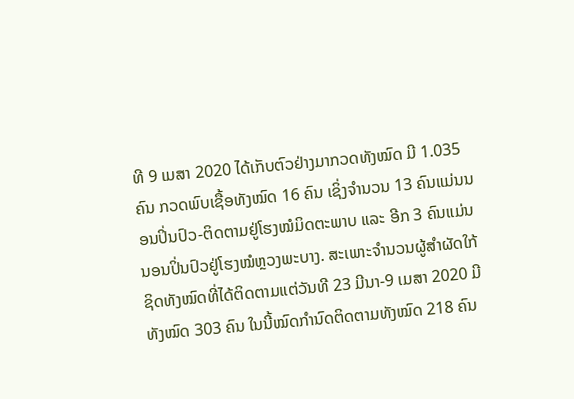ທີ 9 ເມສາ 2020 ໄດ້ເກັບຕົວຢ່າງມາກວດທັງໝົດ ມີ 1.035 ຄົນ ກວດພົບເຊື້ອທັງໝົດ 16 ຄົນ ເຊິ່ງຈຳນວນ 13 ຄົນແມ່ນນອນປິ່ນປົວ-ຕິດຕາມຢູ່ໂຮງໝໍມິດຕະພາບ ແລະ ອີກ 3 ຄົນແມ່ນນອນປິ່ນປົວຢູ່ໂຮງໝໍຫຼວງພະບາງ. ສະເພາະຈຳນວນຜູ້ສຳຜັດໃກ້ຊິດທັງໝົດທີ່ໄດ້ຕິດຕາມແຕ່ວັນທີ 23 ມີນາ-9 ເມສາ 2020 ມີທັງໝົດ 303 ຄົນ ໃນນີ້ໝົດກຳນົດຕິດຕາມທັງໝົດ 218 ຄົນ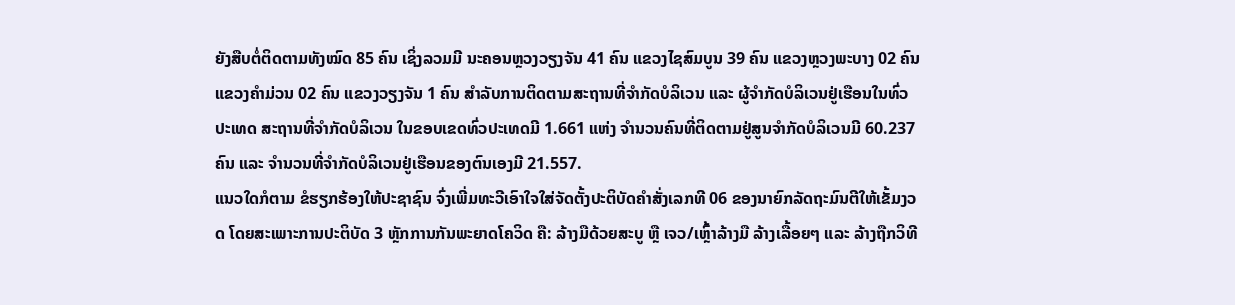ຍັງສືບຕໍ່ຕິດຕາມທັງໝົດ 85 ຄົນ ເຊິ່ງລວມມີ ນະຄອນຫຼວງວຽງຈັນ 41 ຄົນ ແຂວງໄຊສົມບູນ 39 ຄົນ ແຂວງຫຼວງພະບາງ 02 ຄົນ ແຂວງຄຳມ່ວນ 02 ຄົນ ແຂວງວຽງຈັນ 1 ຄົນ ສຳລັບການຕິດຕາມສະຖານທີ່ຈຳກັດບໍລິເວນ ແລະ ຜູ້ຈຳກັດບໍລິເວນຢູ່ເຮືອນໃນທົ່ວປະເທດ ສະຖານທີ່ຈຳກັດບໍລິເວນ ໃນຂອບເຂດທົ່ວປະເທດມີ 1.661 ແຫ່ງ ຈຳນວນຄົນທີ່ຕິດຕາມຢູ່ສູນຈຳກັດບໍລິເວນມີ 60.237 ຄົນ ແລະ ຈຳນວນທີ່ຈຳກັດບໍລິເວນຢູ່ເຮືອນຂອງຕົນເອງມີ 21.557.
ແນວໃດກໍຕາມ ຂໍຮຽກຮ້ອງໃຫ້ປະຊາຊົນ ຈົ່ງເພີ່ມທະວີເອົາໃຈໃສ່ຈັດຕັ້ງປະຕິບັດຄຳສັ່ງເລກທີ 06 ຂອງນາຍົກລັດຖະມົນຕີໃຫ້ເຂັ້ມງວດ ໂດຍສະເພາະການປະຕິບັດ 3 ຫຼັກການກັນພະຍາດໂຄວິດ ຄື: ລ້າງມືດ້ວຍສະບູ ຫຼື ເຈວ/ເຫຼົ້າລ້າງມື ລ້າງເລື້ອຍໆ ແລະ ລ້າງຖືກວິທີ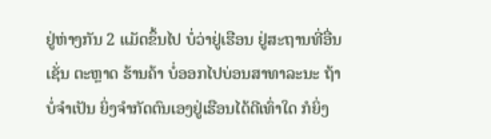ຢູ່ຫ່າງກັນ 2 ແມັດຂຶ້ນໄປ ບໍ່ວ່າຢູ່ເຮືອນ ຢູ່ສະຖານທີ່ອື່ນເຊັ່ນ ຕະຫຼາດ ຮ້ານຄ້າ ບໍ່ອອກໄປບ່ອນສາທາລະນະ ຖ້າບໍ່ຈຳເປັນ ຍິ່ງຈຳກັດຕົນເອງຢູ່ເຮືອນໄດ້ດີເທົ່າໃດ ກໍຍິ່ງ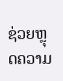ຊ່ວຍຫຼຸດຄວາມ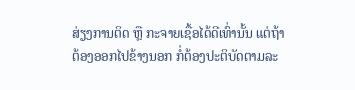ສ່ຽງການຕິດ ຫຼື ກະຈາຍເຊື້ອໄດ້ດີເທົ່ານັ້ນ ແຕ່ຖ້າຕ້ອງອອກໄປຂ້າງນອກ ກໍ່ຕ້ອງປະຕິບັດຕາມລະ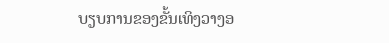ບຽບການຂອງຂັ້ນເທິງວາງອ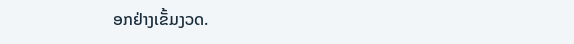ອກຢ່າງເຂັ້ມງວດ.